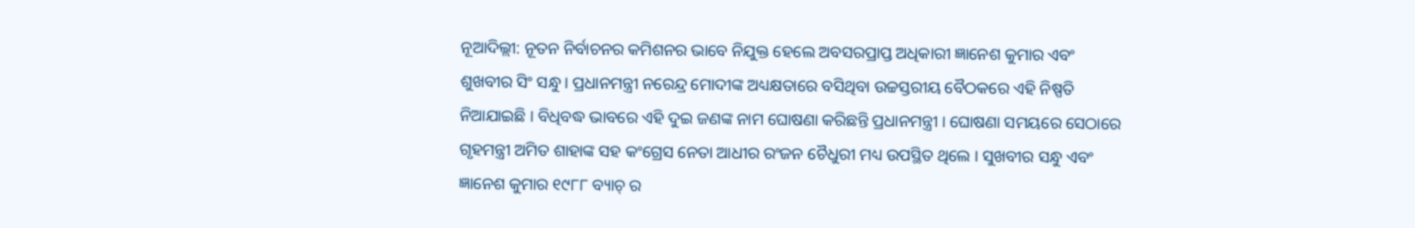ନୂଆଦିଲ୍ଲୀ: ନୂତନ ନିର୍ବାଚନର କମିଶନର ଭାବେ ନିଯୁକ୍ତ ହେଲେ ଅବସରପ୍ରାପ୍ତ ଅଧିକାରୀ ଜ୍ଞାନେଶ କୁମାର ଏବଂ ଶୁଖବୀର ସିଂ ସନ୍ଧୁ । ପ୍ରଧାନମନ୍ତ୍ରୀ ନରେନ୍ଦ୍ର ମୋଦୀଙ୍କ ଅଧ୍ୟକ୍ଷତାରେ ବସିଥିବା ଉଚ୍ଚସ୍ତରୀୟ ବୈଠକରେ ଏହି ନିଷ୍ପତି ନିଆଯାଇଛି । ବିଧିବଦ୍ଧ ଭାବରେ ଏହି ଦୁଇ ଜଣଙ୍କ ନାମ ଘୋଷଣା କରିଛନ୍ତି ପ୍ରଧାନମନ୍ତ୍ରୀ । ଘୋଷଣା ସମୟରେ ସେଠାରେ ଗୃହମନ୍ତ୍ରୀ ଅମିତ ଶାହାଙ୍କ ସହ କଂଗ୍ରେସ ନେତା ଆଧୀର ରଂଜନ ଚୈଧୁରୀ ମଧ୍ୟ ଉପସ୍ଥିତ ଥିଲେ । ସୁଖବୀର ସନ୍ଧୁ ଏବଂ ଜ୍ଞାନେଶ କୁମାର ୧୯୮୮ ବ୍ୟାଚ୍ ର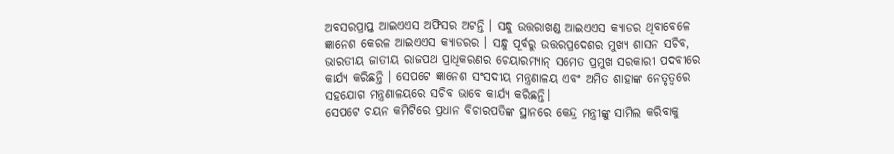ଅବସରପ୍ରାପ୍ତ ଆଇଏଏସ ଅଫିସର ଅଟନ୍ତି । ସନ୍ଧୁ ଉତ୍ତରାଖଣ୍ଡ ଆଇଏଏସ କ୍ୟାଡର ଥିବାବେଳେ ଜ୍ଞାନେଶ କେରଳ ଆଇଏଏସ କ୍ୟାଡରର । ସନ୍ଧୁ ପୂର୍ବରୁ ଉତ୍ତରପ୍ରଦେଶର ମୁଖ୍ୟ ଶାସନ ସଚିବ, ଭାରତୀୟ ଜାତୀୟ ରାଜପଥ ପ୍ରାଧିକରଣର ଚେୟାରମ୍ୟାନ୍ ସମେତ ପ୍ରମୁଖ ସରକାରୀ ପଦବୀରେ କାର୍ଯ୍ୟ କରିଛନ୍ତି । ସେପଟେ ଜ୍ଞାନେଶ ସଂସଦୀୟ ମନ୍ତ୍ରଣାଳୟ ଏବଂ ଅମିତ ଶାହାଙ୍କ ନେତୃତ୍ୱରେ ସହଯୋଗ ମନ୍ତ୍ରଣାଳୟରେ ସଚିବ ଭାବେ କାର୍ଯ୍ୟ କରିଛନ୍ତି।
ସେପଟେ ଚୟନ କମିଟିରେ ପ୍ରଧାନ ବିଚାରପତିଙ୍କ ସ୍ଥାନରେ କେନ୍ଦ୍ର ମନ୍ତ୍ରୀଙ୍କୁ ସାମିଲ କରିବାକୁ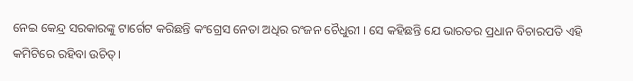ନେଇ କେନ୍ଦ୍ର ସରକାରଙ୍କୁ ଟାର୍ଗେଟ କରିଛନ୍ତି କଂଗ୍ରେସ ନେତା ଅଧିର ରଂଜନ ଚୈଧୁରୀ । ସେ କହିଛନ୍ତି ଯେ ଭାରତର ପ୍ରଧାନ ବିଚାରପତି ଏହି କମିଟିରେ ରହିବା ଉଚିତ୍।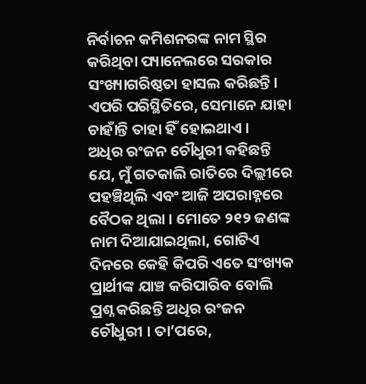ନିର୍ବାଚନ କମିଶନରଙ୍କ ନାମ ସ୍ଥିର କରିଥିବା ପ୍ୟାନେଲରେ ସରକାର ସଂଖ୍ୟାଗରିଷ୍ଠତା ହାସଲ କରିଛନ୍ତି। ଏପରି ପରିସ୍ଥିତିରେ, ସେମାନେ ଯାହା ଚାହାଁନ୍ତି ତାହା ହିଁ ହୋଇଥାଏ ।
ଅଧିର ରଂଜନ ଚୌଧୁରୀ କହିଛନ୍ତି ଯେ, ମୁଁ ଗତକାଲି ରାତିରେ ଦିଲ୍ଲୀରେ ପହଞ୍ଚିଥିଲି ଏବଂ ଆଜି ଅପରାହ୍ନରେ ବୈଠକ ଥିଲା । ମୋତେ ୨୧୨ ଜଣଙ୍କ ନାମ ଦିଆଯାଇଥିଲା, ଗୋଟିଏ ଦିନରେ କେହି କିପରି ଏତେ ସଂଖ୍ୟକ ପ୍ରାର୍ଥୀଙ୍କ ଯାଞ୍ଚ କରିପାରିବ ବୋଲି ପ୍ରଶ୍ନ କରିଛନ୍ତି ଅଧିର ରଂଜନ ଚୌଧୁରୀ । ତା’ପରେ,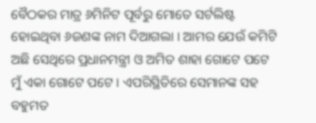ବୈଠକର ମାତ୍ର ୬ମିନିଟ ପୂର୍ବରୁ ମୋତେ ସର୍ଟଲିଷ୍ଟ ହୋଇଥିବା ୬ଜଣଙ୍କ ନାମ ଦିଆଗଲା । ଆମର ଯେଉଁ କମିଟି ଅଛି ସେଥିରେ ପ୍ରଧାନମନ୍ତ୍ରୀ ଓ ଅମିତ ଶାହା ଗୋଟେ ପଟେ ମୁଁ ଏକା ଗୋଟେ ପଟେ । ଏପରିସ୍ଥିତିରେ ସେମାନଙ୍କ ସହ ବହୁମତ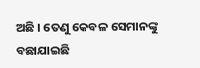ଅଛି । ତେଣୁ କେବଳ ସେମାନଙ୍କୁ ବଛାଯାଇଛି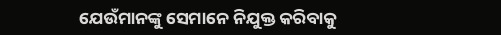ଯେଉଁମାନଙ୍କୁ ସେମାନେ ନିଯୁକ୍ତ କରିବାକୁ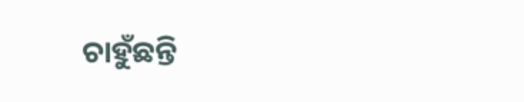ଚାହୁଁଛନ୍ତି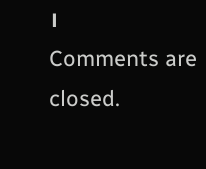।
Comments are closed.